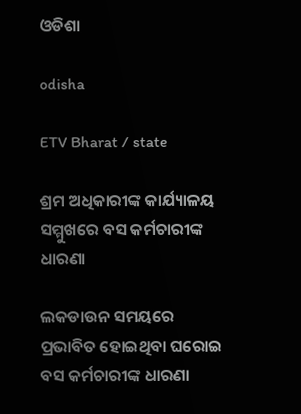ଓଡିଶା

odisha

ETV Bharat / state

ଶ୍ରମ ଅଧିକାରୀଙ୍କ କାର୍ଯ୍ୟାଳୟ ସମ୍ମୁଖରେ ବସ କର୍ମଚାରୀଙ୍କ ଧାରଣା

ଲକଡାଉନ ସମୟରେ ପ୍ରଭାବିତ ହୋଇଥିବା ଘରୋଇ ବସ କର୍ମଚାରୀଙ୍କ ଧାରଣା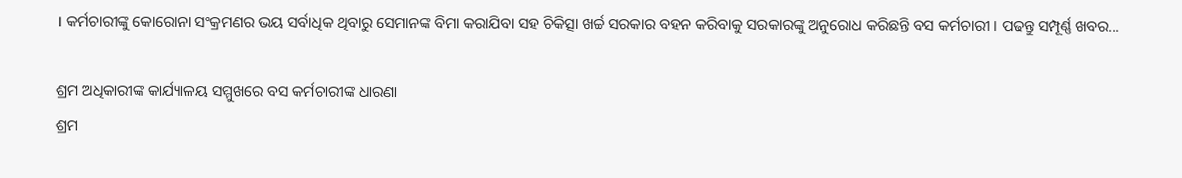। କର୍ମଚାରୀଙ୍କୁ କୋରୋନା ସଂକ୍ରମଣର ଭୟ ସର୍ବାଧିକ ଥିବାରୁ ସେମାନଙ୍କ ବିମା କରାଯିବା ସହ ଚିକିତ୍ସା ଖର୍ଚ୍ଚ ସରକାର ବହନ କରିବାକୁ ସରକାରଙ୍କୁ ଅନୁରୋଧ କରିଛନ୍ତି ବସ କର୍ମଚାରୀ । ପଢନ୍ତୁ ସମ୍ପୂର୍ଣ୍ଣ ଖବର...

ଶ୍ରମ ଅଧିକାରୀଙ୍କ କାର୍ଯ୍ୟାଳୟ ସମ୍ମୁଖରେ ବସ କର୍ମଚାରୀଙ୍କ ଧାରଣା
ଶ୍ରମ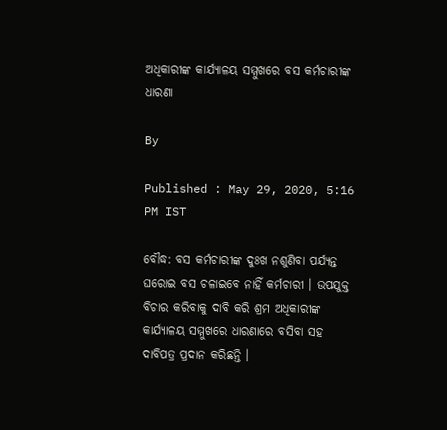ଅଧିକାରୀଙ୍କ କାର୍ଯ୍ୟାଳୟ ସମ୍ମୁଖରେ ବସ କର୍ମଚାରୀଙ୍କ ଧାରଣା

By

Published : May 29, 2020, 5:16 PM IST

ବୌଦ୍ଧ: ବସ କର୍ମଚାରୀଙ୍କ ଦୁଃଖ ନଶୁଣିବା ପର୍ଯ୍ୟନ୍ତ ଘରୋଇ ବସ ଚଳାଇବେ ନାହିଁ କର୍ମଚାରୀ । ଉପଯୁକ୍ତ ବିଚାର କରିବାକୁ ଦାବି କରି ଶ୍ରମ ଅଧିକାରୀଙ୍କ କାର୍ଯ୍ୟାଳୟ ସମ୍ମୁଖରେ ଧାରଣାରେ ବସିବା ସହ ଦାବିପତ୍ର ପ୍ରଦାନ କରିଛନ୍ତି ।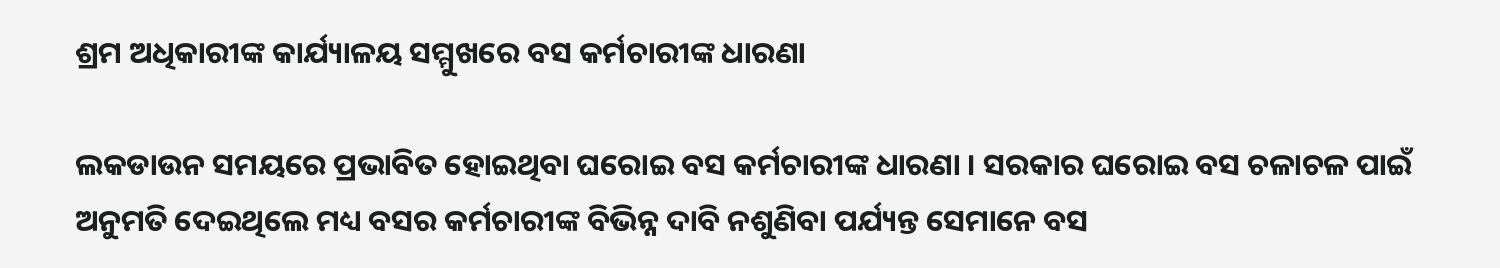ଶ୍ରମ ଅଧିକାରୀଙ୍କ କାର୍ଯ୍ୟାଳୟ ସମ୍ମୁଖରେ ବସ କର୍ମଚାରୀଙ୍କ ଧାରଣା

ଲକଡାଉନ ସମୟରେ ପ୍ରଭାବିତ ହୋଇଥିବା ଘରୋଇ ବସ କର୍ମଚାରୀଙ୍କ ଧାରଣା । ସରକାର ଘରୋଇ ବସ ଚଳାଚଳ ପାଇଁ ଅନୁମତି ଦେଇଥିଲେ ମଧ୍ୟ ବସର କର୍ମଚାରୀଙ୍କ ବିଭିନ୍ନ ଦାବି ନଶୁଣିବା ପର୍ଯ୍ୟନ୍ତ ସେମାନେ ବସ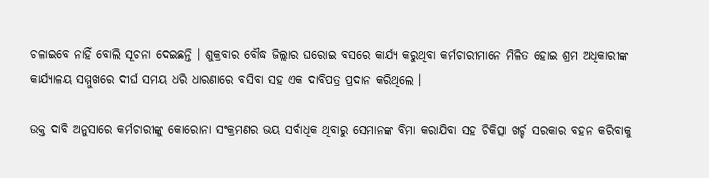ଚଳାଇବେ ନାହିଁ ବୋଲି ସୂଚନା ଦେଇଛନ୍ତି । ଶୁକ୍ରବାର ବୌଦ୍ଧ ଜିଲ୍ଲାର ଘରୋଇ ବସରେ କାର୍ଯ୍ୟ କରୁଥିବା କର୍ମଚାରୀମାନେ ମିଳିତ ହୋଇ ଶ୍ରମ ଅଧିକାରୀଙ୍କ କାର୍ଯ୍ୟାଳୟ ସମ୍ମୁଖରେ ଦୀର୍ଘ ସମୟ ଧରି ଧାରଣାରେ ବସିବା ସହ ଏକ ଦାବିପତ୍ର ପ୍ରଦାନ କରିଥିଲେ ।

ଉକ୍ତ ଦାବି ଅନୁସାରେ କର୍ମଚାରୀଙ୍କୁ କୋରୋନା ସଂକ୍ରମଣର ଭୟ ସର୍ବାଧିକ ଥିବାରୁ ସେମାନଙ୍କ ବିମା କରାଯିବା ସହ ଚିକିତ୍ସା ଖର୍ଚ୍ଚ ସରକାର ବହନ କରିବାକୁ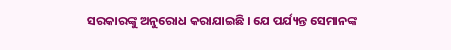ସରକାରଙ୍କୁ ଅନୁରୋଧ କରାଯାଇଛି । ଯେ ପର୍ଯ୍ୟନ୍ତ ସେମାନଙ୍କ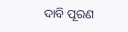ଦାବି ପୂରଣ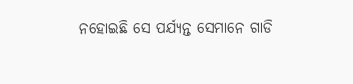ନହୋଇଛି ସେ ପର୍ଯ୍ୟନ୍ତ ସେମାନେ ଗାଡି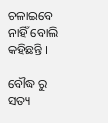ଚଳାଇବେ ନାହିଁ ବୋଲି କହିଛନ୍ତି ।

ବୌଦ୍ଧ ରୁ ସତ୍ୟ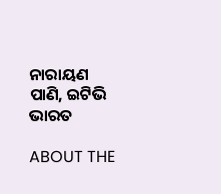ନାରାୟଣ ପାଣି, ଇଟିଭି ଭାରତ

ABOUT THE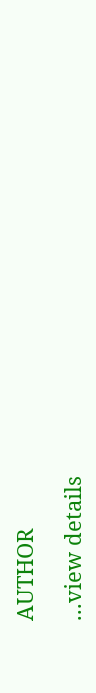AUTHOR

...view details